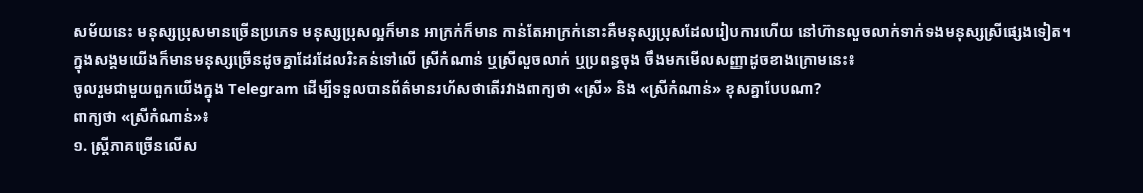សម័យនេះ មនុស្សប្រុសមានច្រើនប្រភេទ មនុស្សប្រុសល្អក៏មាន អាក្រក់ក៏មាន កាន់តែអាក្រក់នោះគឺមនុស្សប្រុសដែលរៀបការហើយ នៅហ៊ានលួចលាក់ទាក់ទងមនុស្សស្រីផ្សេងទៀត។
ក្នុងសង្គមយើងក៏មានមនុស្សច្រើនដូចគ្នាដែរដែលរិះគន់ទៅលើ ស្រីកំណាន់ ឬស្រីលួចលាក់ ឬប្រពន្ធចុង ចឹងមកមើលសញ្ញាដូចខាងក្រោមនេះ៖
ចូលរួមជាមួយពួកយើងក្នុង Telegram ដើម្បីទទួលបានព័ត៌មានរហ័សថាតើរវាងពាក្យថា «ស្រី» និង «ស្រីកំណាន់» ខុសគ្នាបែបណា?
ពាក្យថា «ស្រីកំណាន់»៖
១. ស្ត្រីភាគច្រើនលើស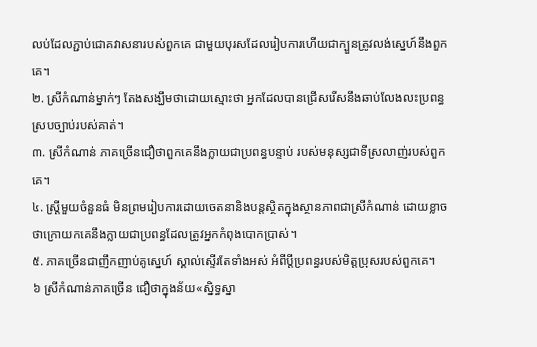លប់ដែលភ្ជាប់ជោគវាសនារបស់ពួកគេ ជាមួយបុរសដែលរៀបការហើយជាក្បួនត្រូវលង់ស្នេហ៍នឹងពួកគេ។
២. ស្រីកំណាន់ម្នាក់ៗ តែងសង្ឃឹមថាដោយស្មោះថា អ្នកដែលបានជ្រើសរើសនឹងឆាប់លែងលះប្រពន្ធស្របច្បាប់របស់គាត់។
៣. ស្រីកំណាន់ ភាគច្រើនជឿថាពួកគេនឹងក្លាយជាប្រពន្ធបន្ទាប់ របស់មនុស្សជាទីស្រលាញ់របស់ពួកគេ។
៤. ស្ត្រីមួយចំនួនធំ មិនព្រមរៀបការដោយចេតនានិងបន្តស្ថិតក្នុងស្ថានភាពជាស្រីកំណាន់ ដោយខ្លាចថាក្រោយកគេនឹងក្លាយជាប្រពន្ធដែលត្រូវអ្នកកំពុងបោកប្រាស់។
៥. ភាគច្រើនជាញឹកញាប់គូស្នេហ៍ ស្គាល់ស្ទើរតែទាំងអស់ អំពីប្តីប្រពន្ធរបស់មិត្តប្រុសរបស់ពួកគេ។
៦ ស្រីកំណាន់ភាគច្រើន ជឿថាក្នុងន័យ«ស្និទ្ធស្នា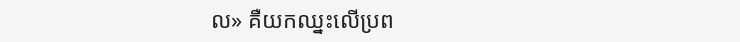ល» គឺយកឈ្នះលើប្រព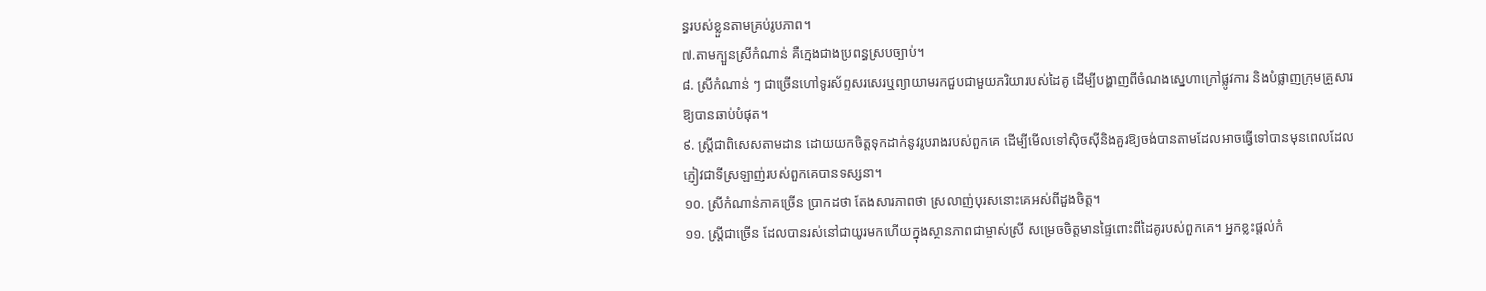ន្ធរបស់ខ្លួនតាមគ្រប់រូបភាព។
៧.តាមក្បួនស្រីកំណាន់ គឺក្មេងជាងប្រពន្ធស្របច្បាប់។
៨. ស្រីកំណាន់ ៗ ជាច្រើនហៅទូរស័ព្ទសរសេរឬព្យាយាមរកជួបជាមួយភរិយារបស់ដៃគូ ដើម្បីបង្ហាញពីចំណងស្នេហាក្រៅផ្លូវការ និងបំផ្លាញក្រុមគ្រួសារឱ្យបានឆាប់បំផុត។
៩. ស្រី្តជាពិសេសតាមដាន ដោយយកចិត្តទុកដាក់នូវរូបរាងរបស់ពួកគេ ដើម្បីមើលទៅស៊ិចស៊ីនិងគួរឱ្យចង់បានតាមដែលអាចធ្វើទៅបានមុនពេលដែលភ្ញៀវជាទីស្រឡាញ់របស់ពួកគេបានទស្សនា។
១០. ស្រីកំណាន់ភាគច្រើន ប្រាកដថា តែងសារភាពថា ស្រលាញ់បុរសនោះគេអស់ពីដួងចិត្ត។
១១. ស្ត្រីជាច្រើន ដែលបានរស់នៅជាយូរមកហើយក្នុងស្ថានភាពជាម្ចាស់ស្រី សម្រេចចិត្តមានផ្ទៃពោះពីដៃគូរបស់ពួកគេ។ អ្នកខ្លះផ្តល់កំ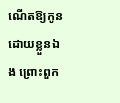ណើតឱ្យកូនដោយខ្លួនឯង ព្រោះពួក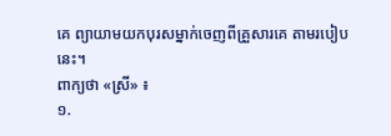គេ ព្យាយាមយកបុរសម្នាក់ចេញពីគ្រួសារគេ តាមរបៀបនេះ។
ពាក្យថា «ស្រី» ៖
១.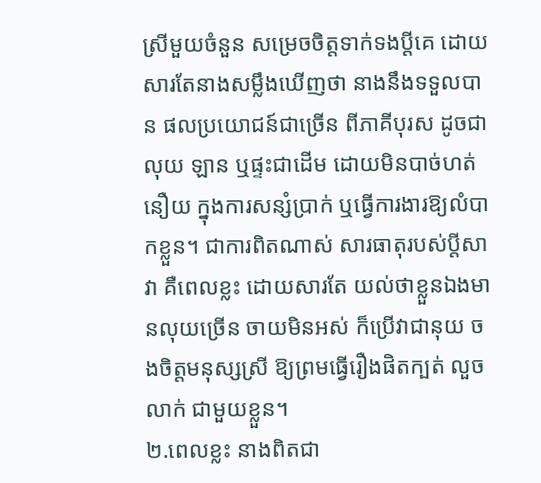ស្រីមួយចំនួន សម្រេចចិត្តទាក់ទងប្តីគេ ដោយសារតែនាងសម្លឹងឃើញថា នាងនឹងទទួលបាន ផលប្រយោជន៍ជាច្រើន ពីភាគីបុរស ដូចជាលុយ ឡាន ឬផ្ទះជាដើម ដោយមិនបាច់ហត់នឿយ ក្នុងការសន្សំប្រាក់ ឬធ្វើការងារឱ្យលំបាកខ្លួន។ ជាការពិតណាស់ សារធាតុរបស់ប្តីសាវា គឺពេលខ្លះ ដោយសារតែ យល់ថាខ្លួនឯងមានលុយច្រើន ចាយមិនអស់ ក៏ប្រើវាជានុយ ចងចិត្តមនុស្សស្រី ឱ្យព្រមធ្វើរឿងផិតក្បត់ លួចលាក់ ជាមួយខ្លួន។
២.ពេលខ្លះ នាងពិតជា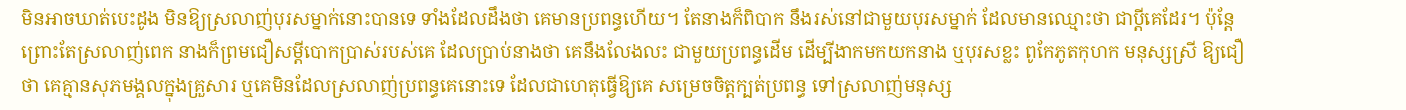មិនអាចឃាត់បេះដូង មិនឱ្យស្រលាញ់បុរសម្នាក់នោះបានទេ ទាំងដែលដឹងថា គេមានប្រពន្ធហើយ។ តែនាងក៏ពិបាក នឹងរស់នៅជាមួយបុរសម្នាក់ ដែលមានឈ្មោះថា ជាប្តីគេដែរ។ ប៉ុន្តែព្រោះតែស្រលាញ់ពេក នាងក៏ព្រមជឿសម្តីបោកប្រាស់របស់គេ ដែលប្រាប់នាងថា គេនឹងលែងលះ ជាមួយប្រពន្ធដើម ដើម្បីងាកមកយកនាង ឬបុរសខ្លះ ពូកែភូតកុហក មនុស្សស្រី ឱ្យជឿថា គេគ្មានសុភមង្គលក្នុងគ្រួសារ ឬគេមិនដែលស្រលាញ់ប្រពន្ធគេនោះទេ ដែលជាហេតុធ្វើឱ្យគេ សម្រេចចិត្តក្បត់ប្រពន្ធ ទៅស្រលាញ់មនុស្ស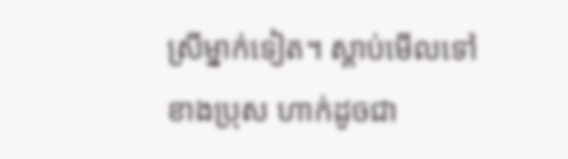ស្រីម្នាក់ទៀត។ ស្តាប់មើលទៅ ខាងប្រុស ហាក់ដូចជា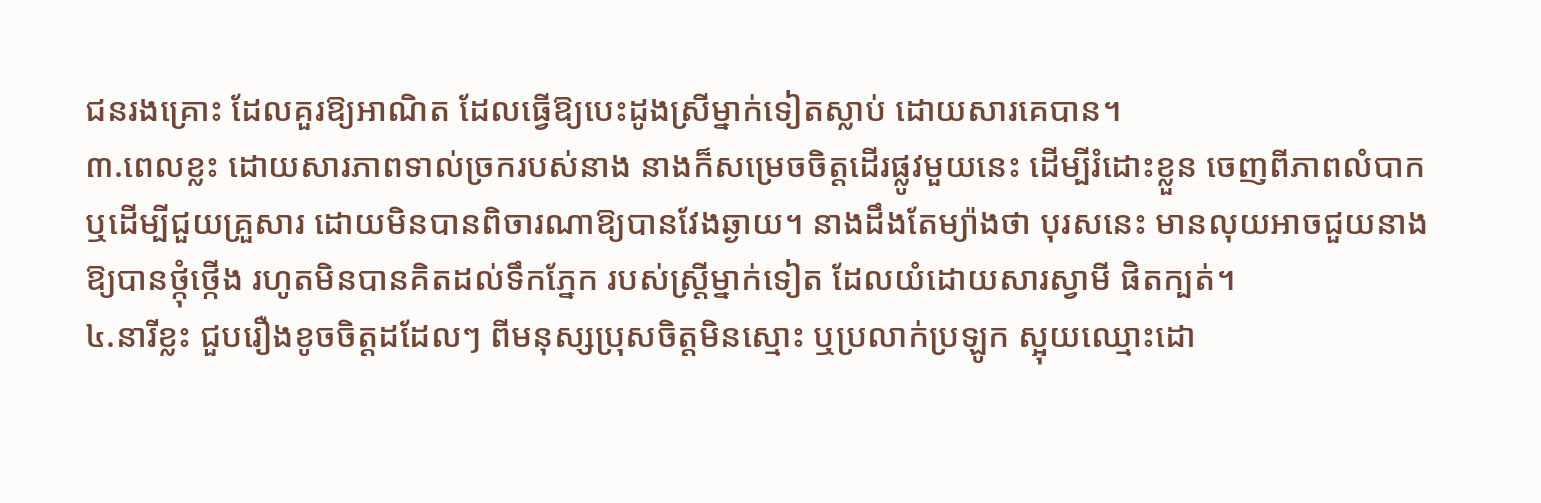ជនរងគ្រោះ ដែលគួរឱ្យអាណិត ដែលធ្វើឱ្យបេះដូងស្រីម្នាក់ទៀតស្លាប់ ដោយសារគេបាន។
៣.ពេលខ្លះ ដោយសារភាពទាល់ច្រករបស់នាង នាងក៏សម្រេចចិត្តដើរផ្លូវមួយនេះ ដើម្បីរំដោះខ្លួន ចេញពីភាពលំបាក ឬដើម្បីជួយគ្រួសារ ដោយមិនបានពិចារណាឱ្យបានវែងឆ្ងាយ។ នាងដឹងតែម្យ៉ាងថា បុរសនេះ មានលុយអាចជួយនាងឱ្យបានថ្កុំថ្កើង រហូតមិនបានគិតដល់ទឹកភ្នែក របស់ស្រ្តីម្នាក់ទៀត ដែលយំដោយសារស្វាមី ផិតក្បត់។
៤.នារីខ្លះ ជួបរឿងខូចចិត្តដដែលៗ ពីមនុស្សប្រុសចិត្តមិនស្មោះ ឬប្រលាក់ប្រឡូក ស្អុយឈ្មោះដោ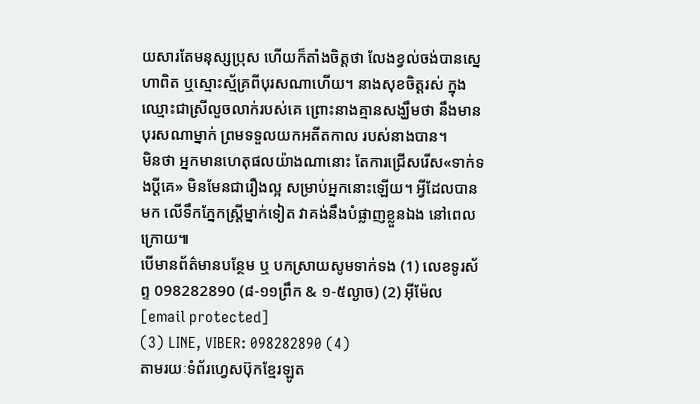យសារតែមនុស្សប្រុស ហើយក៏តាំងចិត្តថា លែងខ្វល់ចង់បានស្នេហាពិត ឬស្មោះស្ម័គ្រពីបុរសណាហើយ។ នាងសុខចិត្តរស់ ក្នុងឈ្មោះជាស្រីលួចលាក់របស់គេ ព្រោះនាងគ្មានសង្ឃឹមថា នឹងមានបុរសណាម្នាក់ ព្រមទទួលយកអតីតកាល របស់នាងបាន។
មិនថា អ្នកមានហេតុផលយ៉ាងណានោះ តែការជ្រើសរើស«ទាក់ទងប្តីគេ» មិនមែនជារឿងល្អ សម្រាប់អ្នកនោះឡើយ។ អ្វីដែលបានមក លើទឹកភ្នែកស្រ្តីម្នាក់ទៀត វាគង់នឹងបំផ្លាញខ្លួនឯង នៅពេលក្រោយ៕
បើមានព័ត៌មានបន្ថែម ឬ បកស្រាយសូមទាក់ទង (1) លេខទូរស័ព្ទ 098282890 (៨-១១ព្រឹក & ១-៥ល្ងាច) (2) អ៊ីម៉ែល [email protected]
(3) LINE, VIBER: 098282890 (4)
តាមរយៈទំព័រហ្វេសប៊ុកខ្មែរឡូត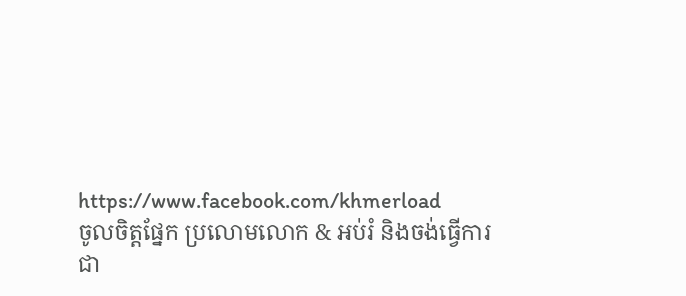https://www.facebook.com/khmerload
ចូលចិត្តផ្នែក ប្រលោមលោក & អប់រំ និងចង់ធ្វើការជា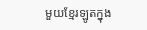មួយខ្មែរឡូតក្នុង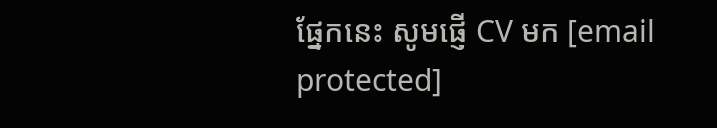ផ្នែកនេះ សូមផ្ញើ CV មក [email protected]